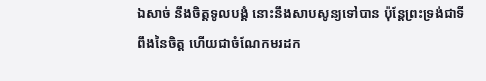ឯសាច់ នឹងចិត្តទូលបង្គំ នោះនឹងសាបសូន្យទៅបាន ប៉ុន្តែព្រះទ្រង់ជាទីពឹងនៃចិត្ត ហើយជាចំណែកមរដក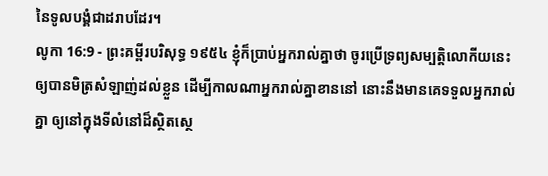នៃទូលបង្គំជាដរាបដែរ។
លូកា 16:9 - ព្រះគម្ពីរបរិសុទ្ធ ១៩៥៤ ខ្ញុំក៏ប្រាប់អ្នករាល់គ្នាថា ចូរប្រើទ្រព្យសម្បត្តិលោកីយនេះ ឲ្យបានមិត្រសំឡាញ់ដល់ខ្លួន ដើម្បីកាលណាអ្នករាល់គ្នាខាននៅ នោះនឹងមានគេទទួលអ្នករាល់គ្នា ឲ្យនៅក្នុងទីលំនៅដ៏ស្ថិតស្ថេ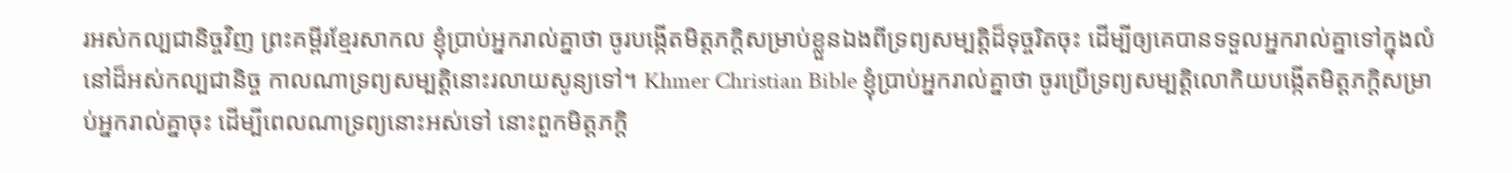រអស់កល្បជានិច្ចវិញ ព្រះគម្ពីរខ្មែរសាកល ខ្ញុំប្រាប់អ្នករាល់គ្នាថា ចូរបង្កើតមិត្តភក្ដិសម្រាប់ខ្លួនឯងពីទ្រព្យសម្បត្តិដ៏ទុច្ចរិតចុះ ដើម្បីឲ្យគេបានទទួលអ្នករាល់គ្នាទៅក្នុងលំនៅដ៏អស់កល្បជានិច្ច កាលណាទ្រព្យសម្បត្តិនោះរលាយសូន្យទៅ។ Khmer Christian Bible ខ្ញុំប្រាប់អ្នករាល់គ្នាថា ចូរប្រើទ្រព្យសម្បត្ដិលោកិយបង្កើតមិត្ដភក្តិសម្រាប់អ្នករាល់គ្នាចុះ ដើម្បីពេលណាទ្រព្យនោះអស់ទៅ នោះពួកមិត្ដភក្ដិ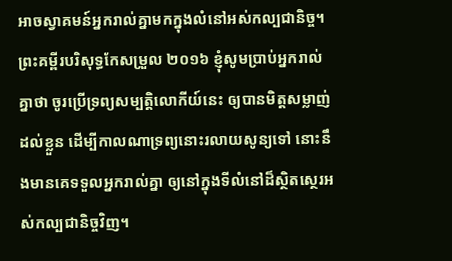អាចស្វាគមន៍អ្នករាល់គ្នាមកក្នុងលំនៅអស់កល្បជានិច្ច។ ព្រះគម្ពីរបរិសុទ្ធកែសម្រួល ២០១៦ ខ្ញុំសូមប្រាប់អ្នករាល់គ្នាថា ចូរប្រើទ្រព្យសម្បត្តិលោកីយ៍នេះ ឲ្យបានមិត្តសម្លាញ់ដល់ខ្លួន ដើម្បីកាលណាទ្រព្យនោះរលាយសូន្យទៅ នោះនឹងមានគេទទួលអ្នករាល់គ្នា ឲ្យនៅក្នុងទីលំនៅដ៏ស្ថិតស្ថេរអស់កល្បជានិច្ចវិញ។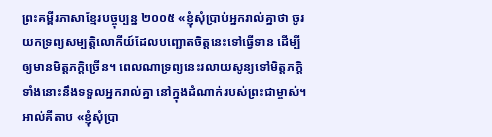ព្រះគម្ពីរភាសាខ្មែរបច្ចុប្បន្ន ២០០៥ «ខ្ញុំសុំប្រាប់អ្នករាល់គ្នាថា ចូរយកទ្រព្យសម្បត្តិលោកីយ៍ដែលបញ្ឆោតចិត្តនេះទៅធ្វើទាន ដើម្បីឲ្យមានមិត្តភក្ដិច្រើន។ ពេលណាទ្រព្យនេះរលាយសូន្យទៅមិត្តភក្ដិទាំងនោះនឹងទទួលអ្នករាល់គ្នា នៅក្នុងដំណាក់របស់ព្រះជាម្ចាស់។ អាល់គីតាប «ខ្ញុំសុំប្រា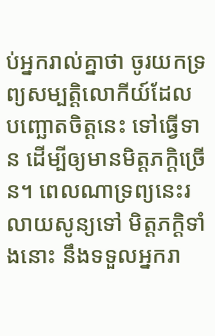ប់អ្នករាល់គ្នាថា ចូរយកទ្រព្យសម្បត្តិលោកីយ៍ដែលបញ្ឆោតចិត្ដនេះ ទៅធ្វើទាន ដើម្បីឲ្យមានមិត្ដភក្ដិច្រើន។ ពេលណាទ្រព្យនេះរលាយសូន្យទៅ មិត្ដភក្ដិទាំងនោះ នឹងទទួលអ្នករា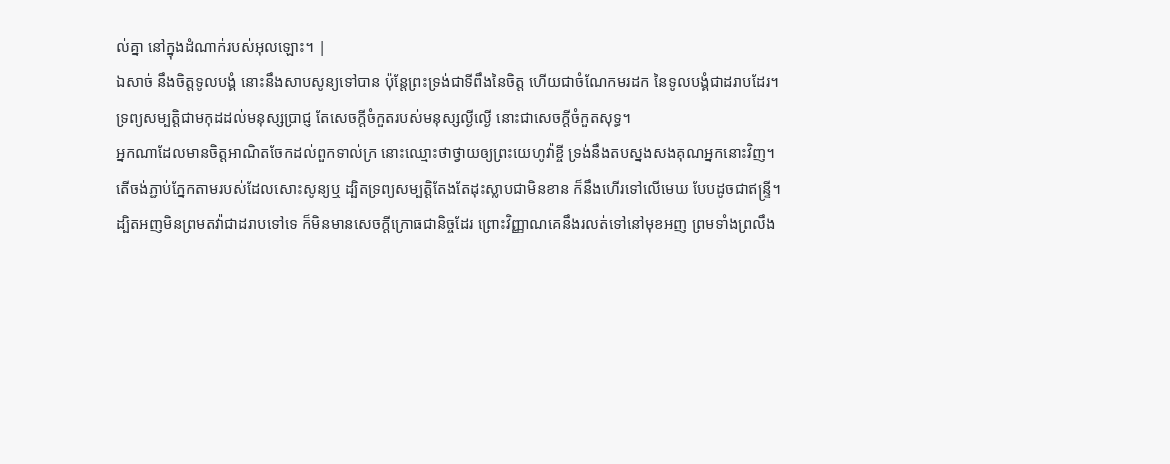ល់គ្នា នៅក្នុងដំណាក់របស់អុលឡោះ។ |
ឯសាច់ នឹងចិត្តទូលបង្គំ នោះនឹងសាបសូន្យទៅបាន ប៉ុន្តែព្រះទ្រង់ជាទីពឹងនៃចិត្ត ហើយជាចំណែកមរដក នៃទូលបង្គំជាដរាបដែរ។
ទ្រព្យសម្បត្តិជាមកុដដល់មនុស្សប្រាជ្ញ តែសេចក្ដីចំកួតរបស់មនុស្សល្ងីល្ងើ នោះជាសេចក្ដីចំកួតសុទ្ធ។
អ្នកណាដែលមានចិត្តអាណិតចែកដល់ពួកទាល់ក្រ នោះឈ្មោះថាថ្វាយឲ្យព្រះយេហូវ៉ាខ្ចី ទ្រង់នឹងតបស្នងសងគុណអ្នកនោះវិញ។
តើចង់ភ្ជាប់ភ្នែកតាមរបស់ដែលសោះសូន្យឬ ដ្បិតទ្រព្យសម្បត្តិតែងតែដុះស្លាបជាមិនខាន ក៏នឹងហើរទៅលើមេឃ បែបដូចជាឥន្ទ្រី។
ដ្បិតអញមិនព្រមតវ៉ាជាដរាបទៅទេ ក៏មិនមានសេចក្ដីក្រោធជានិច្ចដែរ ព្រោះវិញ្ញាណគេនឹងរលត់ទៅនៅមុខអញ ព្រមទាំងព្រលឹង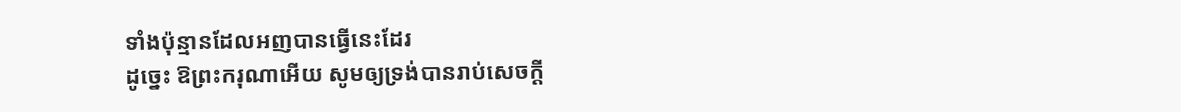ទាំងប៉ុន្មានដែលអញបានធ្វើនេះដែរ
ដូច្នេះ ឱព្រះករុណាអើយ សូមឲ្យទ្រង់បានរាប់សេចក្ដី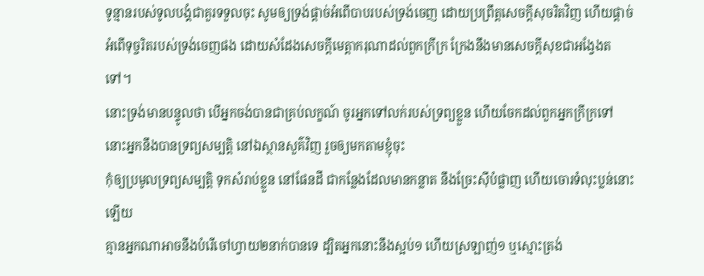ទូន្មានរបស់ទូលបង្គំជាគួរទទួលចុះ សូមឲ្យទ្រង់ផ្តាច់អំពើបាបរបស់ទ្រង់ចេញ ដោយប្រព្រឹត្តសេចក្ដីសុចរិតវិញ ហើយផ្តាច់អំពើទុច្ចរិតរបស់ទ្រង់ចេញផង ដោយសំដែងសេចក្ដីមេត្តាករុណាដល់ពួកក្រីក្រ ក្រែងនឹងមានសេចក្ដីសុខជាអង្វែងតទៅ។
នោះទ្រង់មានបន្ទូលថា បើអ្នកចង់បានជាគ្រប់លក្ខណ៍ ចូរអ្នកទៅលក់របស់ទ្រព្យខ្លួន ហើយចែកដល់ពួកអ្នកក្រីក្រទៅ នោះអ្នកនឹងបានទ្រព្យសម្បត្តិ នៅឯស្ថានសួគ៌វិញ រួចឲ្យមកតាមខ្ញុំចុះ
កុំឲ្យប្រមូលទ្រព្យសម្បត្តិ ទុកសំរាប់ខ្លួន នៅផែនដី ជាកន្លែងដែលមានកន្លាត នឹងច្រែះស៊ីបំផ្លាញ ហើយចោរទំលុះប្លន់នោះឡើយ
គ្មានអ្នកណាអាចនឹងបំរើចៅហ្វាយ២នាក់បានទេ ដ្បិតអ្នកនោះនឹងស្អប់១ ហើយស្រឡាញ់១ ឬស្មោះត្រង់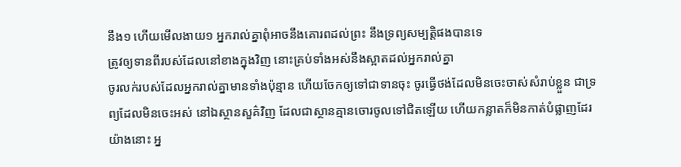នឹង១ ហើយមើលងាយ១ អ្នករាល់គ្នាពុំអាចនឹងគោរពដល់ព្រះ នឹងទ្រព្យសម្បត្តិផងបានទេ
ត្រូវឲ្យទានពីរបស់ដែលនៅខាងក្នុងវិញ នោះគ្រប់ទាំងអស់នឹងស្អាតដល់អ្នករាល់គ្នា
ចូរលក់របស់ដែលអ្នករាល់គ្នាមានទាំងប៉ុន្មាន ហើយចែកឲ្យទៅជាទានចុះ ចូរធ្វើថង់ដែលមិនចេះចាស់សំរាប់ខ្លួន ជាទ្រព្យដែលមិនចេះអស់ នៅឯស្ថានសួគ៌វិញ ដែលជាស្ថានគ្មានចោរចូលទៅជិតឡើយ ហើយកន្លាតក៏មិនកាត់បំផ្លាញដែរ
យ៉ាងនោះ អ្ន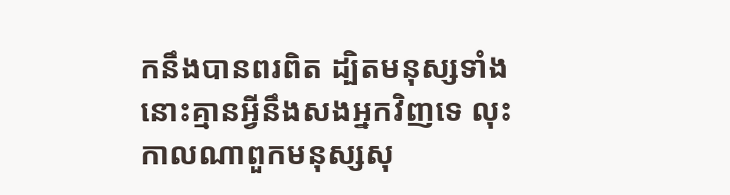កនឹងបានពរពិត ដ្បិតមនុស្សទាំងនោះគ្មានអ្វីនឹងសងអ្នកវិញទេ លុះកាលណាពួកមនុស្សសុ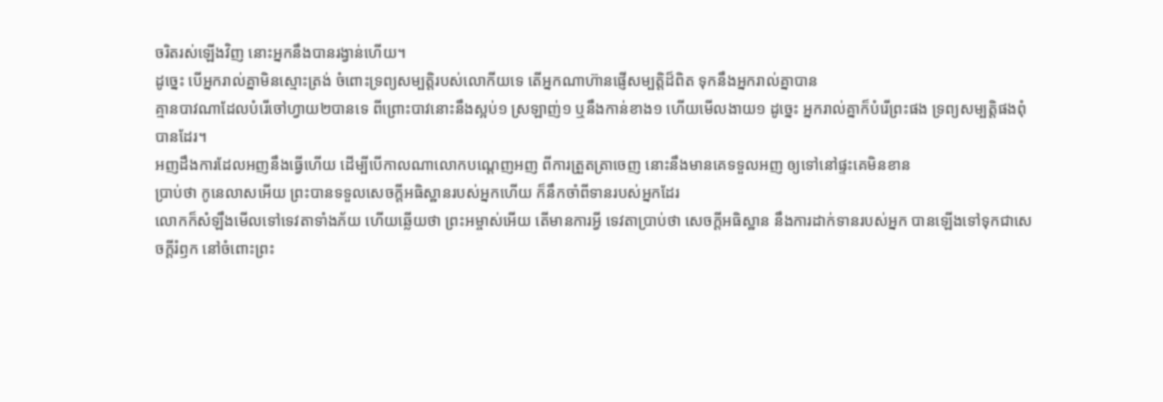ចរិតរស់ឡើងវិញ នោះអ្នកនឹងបានរង្វាន់ហើយ។
ដូច្នេះ បើអ្នករាល់គ្នាមិនស្មោះត្រង់ ចំពោះទ្រព្យសម្បត្តិរបស់លោកីយទេ តើអ្នកណាហ៊ានផ្ញើសម្បត្តិដ៏ពិត ទុកនឹងអ្នករាល់គ្នាបាន
គ្មានបាវណាដែលបំរើចៅហ្វាយ២បានទេ ពីព្រោះបាវនោះនឹងស្អប់១ ស្រឡាញ់១ ឬនឹងកាន់ខាង១ ហើយមើលងាយ១ ដូច្នេះ អ្នករាល់គ្នាក៏បំរើព្រះផង ទ្រព្យសម្បត្តិផងពុំបានដែរ។
អញដឹងការដែលអញនឹងធ្វើហើយ ដើម្បីបើកាលណាលោកបណ្តេញអញ ពីការត្រួតត្រាចេញ នោះនឹងមានគេទទួលអញ ឲ្យទៅនៅផ្ទះគេមិនខាន
ប្រាប់ថា កូនេលាសអើយ ព្រះបានទទួលសេចក្ដីអធិស្ឋានរបស់អ្នកហើយ ក៏នឹកចាំពីទានរបស់អ្នកដែរ
លោកក៏សំឡឹងមើលទៅទេវតាទាំងភ័យ ហើយឆ្លើយថា ព្រះអម្ចាស់អើយ តើមានការអ្វី ទេវតាប្រាប់ថា សេចក្ដីអធិស្ឋាន នឹងការដាក់ទានរបស់អ្នក បានឡើងទៅទុកជាសេចក្ដីរំឭក នៅចំពោះព្រះ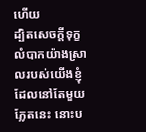ហើយ
ដ្បិតសេចក្ដីទុក្ខលំបាកយ៉ាងស្រាលរបស់យើងខ្ញុំ ដែលនៅតែមួយភ្លែតនេះ នោះប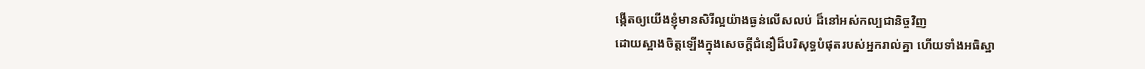ង្កើតឲ្យយើងខ្ញុំមានសិរីល្អយ៉ាងធ្ងន់លើសលប់ ដ៏នៅអស់កល្បជានិច្ចវិញ
ដោយស្អាងចិត្តឡើងក្នុងសេចក្ដីជំនឿដ៏បរិសុទ្ធបំផុតរបស់អ្នករាល់គ្នា ហើយទាំងអធិស្ឋា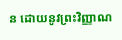ន ដោយនូវព្រះវិញ្ញាណ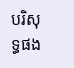បរិសុទ្ធផង